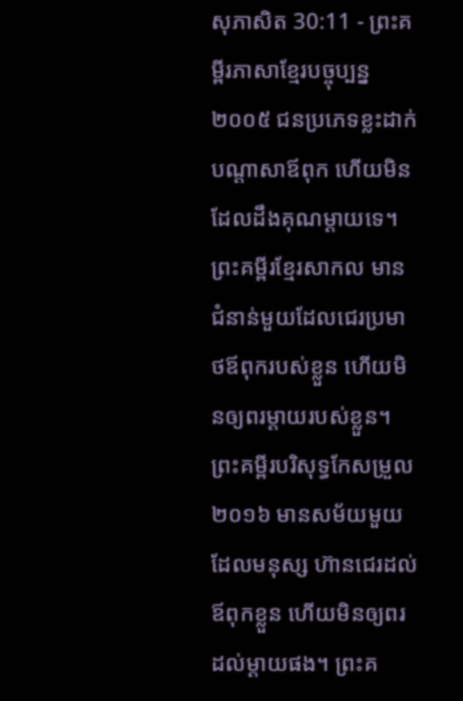សុភាសិត 30:11 - ព្រះគម្ពីរភាសាខ្មែរបច្ចុប្បន្ន ២០០៥ ជនប្រភេទខ្លះដាក់បណ្ដាសាឪពុក ហើយមិនដែលដឹងគុណម្ដាយទេ។ ព្រះគម្ពីរខ្មែរសាកល មានជំនាន់មួយដែលជេរប្រមាថឪពុករបស់ខ្លួន ហើយមិនឲ្យពរម្ដាយរបស់ខ្លួន។ ព្រះគម្ពីរបរិសុទ្ធកែសម្រួល ២០១៦ មានសម័យមួយដែលមនុស្ស ហ៊ានជេរដល់ឪពុកខ្លួន ហើយមិនឲ្យពរដល់ម្តាយផង។ ព្រះគ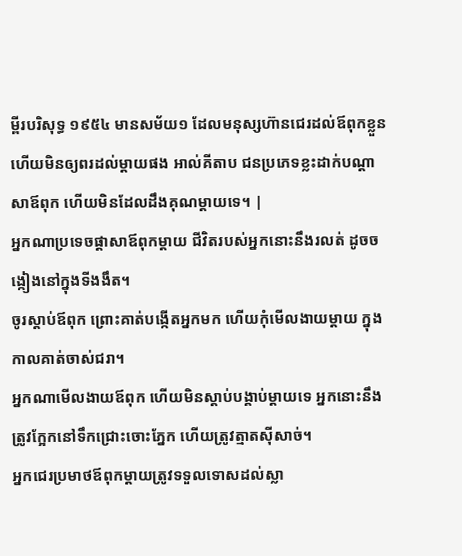ម្ពីរបរិសុទ្ធ ១៩៥៤ មានសម័យ១ ដែលមនុស្សហ៊ានជេរដល់ឪពុកខ្លួន ហើយមិនឲ្យពរដល់ម្តាយផង អាល់គីតាប ជនប្រភេទខ្លះដាក់បណ្ដាសាឪពុក ហើយមិនដែលដឹងគុណម្ដាយទេ។ |
អ្នកណាប្រទេចផ្ដាសាឪពុកម្ដាយ ជីវិតរបស់អ្នកនោះនឹងរលត់ ដូចចង្កៀងនៅក្នុងទីងងឹត។
ចូរស្ដាប់ឪពុក ព្រោះគាត់បង្កើតអ្នកមក ហើយកុំមើលងាយម្ដាយ ក្នុងកាលគាត់ចាស់ជរា។
អ្នកណាមើលងាយឪពុក ហើយមិនស្ដាប់បង្គាប់ម្ដាយទេ អ្នកនោះនឹងត្រូវក្អែកនៅទឹកជ្រោះចោះភ្នែក ហើយត្រូវត្មាតស៊ីសាច់។
អ្នកជេរប្រមាថឪពុកម្ដាយត្រូវទទួលទោសដល់ស្លា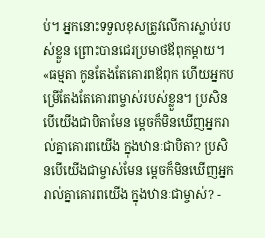ប់។ អ្នកនោះទទួលខុសត្រូវលើការស្លាប់របស់ខ្លួន ព្រោះបានជេរប្រមាថឪពុកម្ដាយ។
«ធម្មតា កូនតែងតែគោរពឪពុក ហើយអ្នកបម្រើតែងតែគោរពម្ចាស់របស់ខ្លួន។ ប្រសិនបើយើងជាបិតាមែន ម្ដេចក៏មិនឃើញអ្នករាល់គ្នាគោរពយើង ក្នុងឋានៈជាបិតា? ប្រសិនបើយើងជាម្ចាស់មែន ម្ដេចក៏មិនឃើញអ្នករាល់គ្នាគោរពយើង ក្នុងឋានៈជាម្ចាស់? -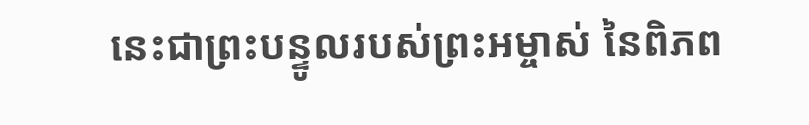នេះជាព្រះបន្ទូលរបស់ព្រះអម្ចាស់ នៃពិភព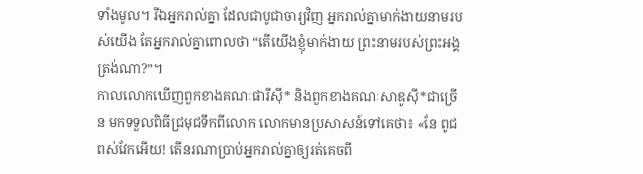ទាំងមូល។ រីឯអ្នករាល់គ្នា ដែលជាបូជាចារ្យវិញ អ្នករាល់គ្នាមាក់ងាយនាមរបស់យើង តែអ្នករាល់គ្នាពោលថា “តើយើងខ្ញុំមាក់ងាយ ព្រះនាមរបស់ព្រះអង្គត្រង់ណា?”។
កាលលោកឃើញពួកខាងគណៈផារីស៊ី* និងពួកខាងគណៈសាឌូស៊ី*ជាច្រើន មកទទួលពិធីជ្រមុជទឹកពីលោក លោកមានប្រសាសន៍ទៅគេថា៖ «នែ ពូជពស់វែកអើយ! តើនរណាប្រាប់អ្នករាល់គ្នាឲ្យរត់គេចពី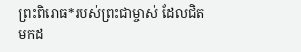ព្រះពិរោធ*របស់ព្រះជាម្ចាស់ ដែលជិតមកដ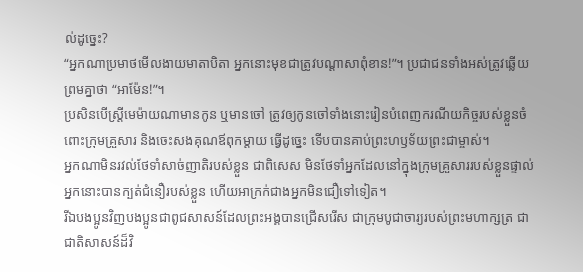ល់ដូច្នេះ?
“អ្នកណាប្រមាថមើលងាយមាតាបិតា អ្នកនោះមុខជាត្រូវបណ្ដាសាពុំខាន!”។ ប្រជាជនទាំងអស់ត្រូវឆ្លើយព្រមគ្នាថា “អាម៉ែន!”។
ប្រសិនបើស្ត្រីមេម៉ាយណាមានកូន ឬមានចៅ ត្រូវឲ្យកូនចៅទាំងនោះរៀនបំពេញករណីយកិច្ចរបស់ខ្លួនចំពោះក្រុមគ្រួសារ និងចេះសងគុណឪពុកម្ដាយ ធ្វើដូច្នេះ ទើបបានគាប់ព្រះហឫទ័យព្រះជាម្ចាស់។
អ្នកណាមិនរវល់ថែទាំសាច់ញាតិរបស់ខ្លួន ជាពិសេស មិនថែទាំអ្នកដែលនៅក្នុងក្រុមគ្រួសាររបស់ខ្លួនផ្ទាល់ អ្នកនោះបានក្បត់ជំនឿរបស់ខ្លួន ហើយអាក្រក់ជាងអ្នកមិនជឿទៅទៀត។
រីឯបងប្អូនវិញបងប្អូនជាពូជសាសន៍ដែលព្រះអង្គបានជ្រើសរើស ជាក្រុមបូជាចារ្យរបស់ព្រះមហាក្សត្រ ជាជាតិសាសន៍ដ៏វិ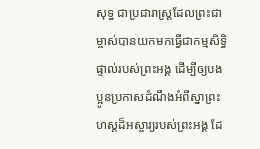សុទ្ធ ជាប្រជារាស្ដ្រដែលព្រះជាម្ចាស់បានយកមកធ្វើជាកម្មសិទ្ធិផ្ទាល់របស់ព្រះអង្គ ដើម្បីឲ្យបងប្អូនប្រកាសដំណឹងអំពីស្នាព្រះហស្ដដ៏អស្ចារ្យរបស់ព្រះអង្គ ដែ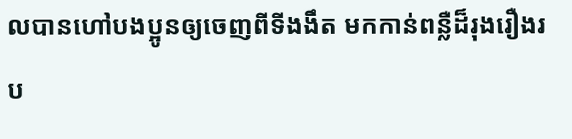លបានហៅបងប្អូនឲ្យចេញពីទីងងឹត មកកាន់ពន្លឺដ៏រុងរឿងរប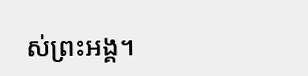ស់ព្រះអង្គ។